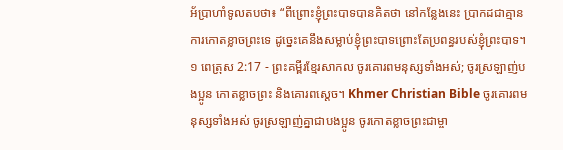អ័ប្រាហាំទូលតបថា៖ “ពីព្រោះខ្ញុំព្រះបាទបានគិតថា នៅកន្លែងនេះ ប្រាកដជាគ្មានការកោតខ្លាចព្រះទេ ដូច្នេះគេនឹងសម្លាប់ខ្ញុំព្រះបាទព្រោះតែប្រពន្ធរបស់ខ្ញុំព្រះបាទ។
១ ពេត្រុស 2:17 - ព្រះគម្ពីរខ្មែរសាកល ចូរគោរពមនុស្សទាំងអស់; ចូរស្រឡាញ់បងប្អូន កោតខ្លាចព្រះ និងគោរពស្ដេច។ Khmer Christian Bible ចូរគោរពមនុស្សទាំងអស់ ចូរស្រឡាញ់គ្នាជាបងប្អូន ចូរកោតខ្លាចព្រះជាម្ចា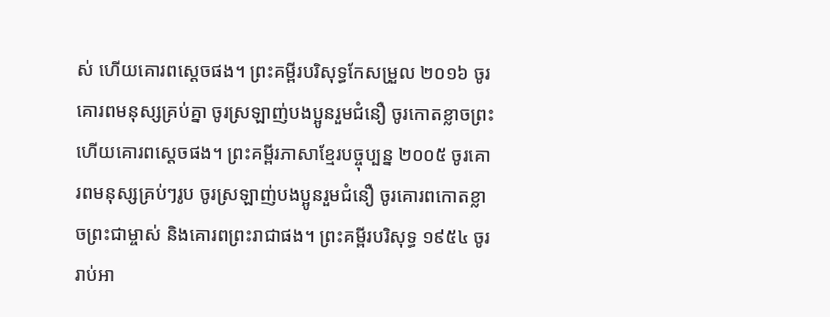ស់ ហើយគោរពស្ដេចផង។ ព្រះគម្ពីរបរិសុទ្ធកែសម្រួល ២០១៦ ចូរគោរពមនុស្សគ្រប់គ្នា ចូរស្រឡាញ់បងប្អូនរួមជំនឿ ចូរកោតខ្លាចព្រះ ហើយគោរពស្តេចផង។ ព្រះគម្ពីរភាសាខ្មែរបច្ចុប្បន្ន ២០០៥ ចូរគោរពមនុស្សគ្រប់ៗរូប ចូរស្រឡាញ់បងប្អូនរួមជំនឿ ចូរគោរពកោតខ្លាចព្រះជាម្ចាស់ និងគោរពព្រះរាជាផង។ ព្រះគម្ពីរបរិសុទ្ធ ១៩៥៤ ចូររាប់អា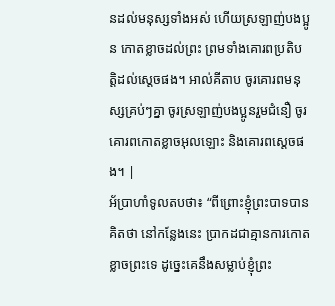នដល់មនុស្សទាំងអស់ ហើយស្រឡាញ់បងប្អូន កោតខ្លាចដល់ព្រះ ព្រមទាំងគោរពប្រតិបត្តិដល់ស្តេចផង។ អាល់គីតាប ចូរគោរពមនុស្សគ្រប់ៗគ្នា ចូរស្រឡាញ់បងប្អូនរួមជំនឿ ចូរគោរពកោតខ្លាចអុលឡោះ និងគោរពស្តេចផង។ |
អ័ប្រាហាំទូលតបថា៖ “ពីព្រោះខ្ញុំព្រះបាទបានគិតថា នៅកន្លែងនេះ ប្រាកដជាគ្មានការកោតខ្លាចព្រះទេ ដូច្នេះគេនឹងសម្លាប់ខ្ញុំព្រះ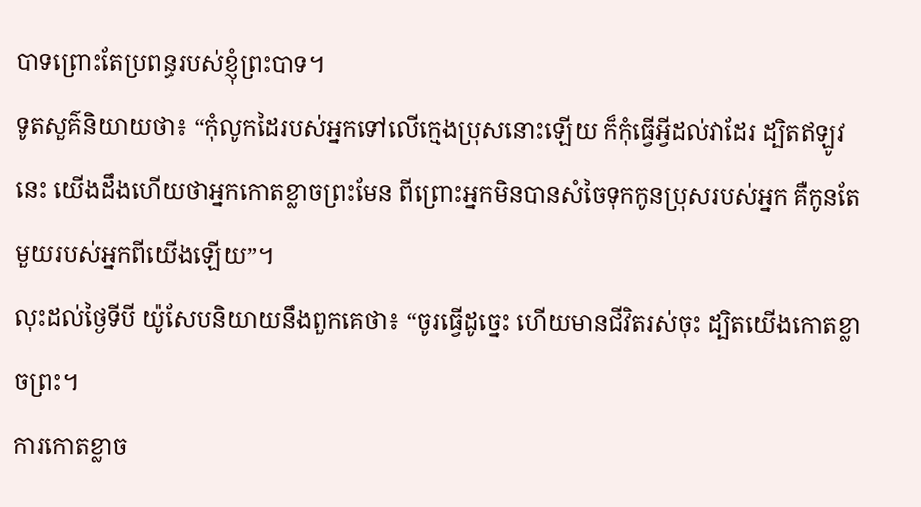បាទព្រោះតែប្រពន្ធរបស់ខ្ញុំព្រះបាទ។
ទូតសួគ៌និយាយថា៖ “កុំលូកដៃរបស់អ្នកទៅលើក្មេងប្រុសនោះឡើយ ក៏កុំធ្វើអ្វីដល់វាដែរ ដ្បិតឥឡូវនេះ យើងដឹងហើយថាអ្នកកោតខ្លាចព្រះមែន ពីព្រោះអ្នកមិនបានសំចៃទុកកូនប្រុសរបស់អ្នក គឺកូនតែមួយរបស់អ្នកពីយើងឡើយ”។
លុះដល់ថ្ងៃទីបី យ៉ូសែបនិយាយនឹងពួកគេថា៖ “ចូរធ្វើដូច្នេះ ហើយមានជីវិតរស់ចុះ ដ្បិតយើងកោតខ្លាចព្រះ។
ការកោតខ្លាច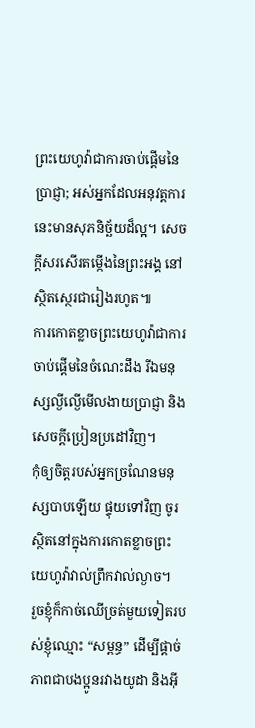ព្រះយេហូវ៉ាជាការចាប់ផ្ដើមនៃប្រាជ្ញា; អស់អ្នកដែលអនុវត្តការនេះមានសុភនិច្ឆ័យដ៏ល្អ។ សេចក្ដីសរសើរតម្កើងនៃព្រះអង្គ នៅស្ថិតស្ថេរជារៀងរហូត៕
ការកោតខ្លាចព្រះយេហូវ៉ាជាការចាប់ផ្ដើមនៃចំណេះដឹង រីឯមនុស្សល្ងីល្ងើមើលងាយប្រាជ្ញា និងសេចក្ដីប្រៀនប្រដៅវិញ។
កុំឲ្យចិត្តរបស់អ្នកច្រណែនមនុស្សបាបឡើយ ផ្ទុយទៅវិញ ចូរស្ថិតនៅក្នុងការកោតខ្លាចព្រះយេហូវ៉ាវាល់ព្រឹកវាល់ល្ងាច។
រួចខ្ញុំក៏កាច់ឈើច្រត់មួយទៀតរបស់ខ្ញុំឈ្មោះ “សម្ពន្ធ” ដើម្បីផ្តាច់ភាពជាបងប្អូនរវាងយូដា និងអ៊ី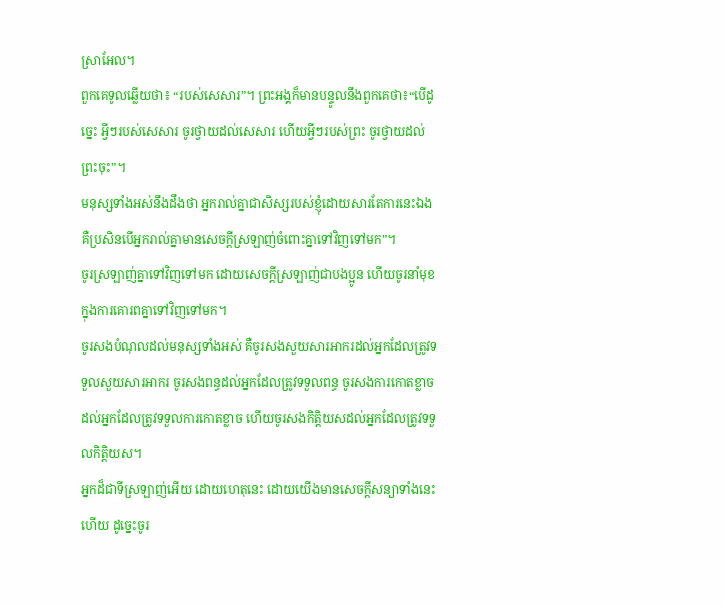ស្រាអែល។
ពួកគេទូលឆ្លើយថា៖ “របស់សេសារ”។ ព្រះអង្គក៏មានបន្ទូលនឹងពួកគេថា៖“បើដូច្នេះ អ្វីៗរបស់សេសារ ចូរថ្វាយដល់សេសារ ហើយអ្វីៗរបស់ព្រះ ចូរថ្វាយដល់ព្រះចុះ”។
មនុស្សទាំងអស់នឹងដឹងថា អ្នករាល់គ្នាជាសិស្សរបស់ខ្ញុំដោយសារតែការនេះឯង គឺប្រសិនបើអ្នករាល់គ្នាមានសេចក្ដីស្រឡាញ់ចំពោះគ្នាទៅវិញទៅមក”។
ចូរស្រឡាញ់គ្នាទៅវិញទៅមក ដោយសេចក្ដីស្រឡាញ់ជាបងប្អូន ហើយចូរនាំមុខក្នុងការគោរពគ្នាទៅវិញទៅមក។
ចូរសងបំណុលដល់មនុស្សទាំងអស់ គឺចូរសងសួយសារអាករដល់អ្នកដែលត្រូវទទួលសួយសារអាករ ចូរសងពន្ធដល់អ្នកដែលត្រូវទទួលពន្ធ ចូរសងការកោតខ្លាចដល់អ្នកដែលត្រូវទទួលការកោតខ្លាច ហើយចូរសងកិត្តិយសដល់អ្នកដែលត្រូវទទួលកិត្តិយស។
អ្នកដ៏ជាទីស្រឡាញ់អើយ ដោយហេតុនេះ ដោយយើងមានសេចក្ដីសន្យាទាំងនេះហើយ ដូច្នេះចូរ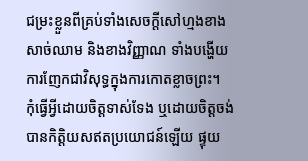ជម្រះខ្លួនពីគ្រប់ទាំងសេចក្ដីសៅហ្មងខាងសាច់ឈាម និងខាងវិញ្ញាណ ទាំងបង្ហើយការញែកជាវិសុទ្ធក្នុងការកោតខ្លាចព្រះ។
កុំធ្វើអ្វីដោយចិត្តទាស់ទែង ឬដោយចិត្តចង់បានកិត្តិយសឥតប្រយោជន៍ឡើយ ផ្ទុយ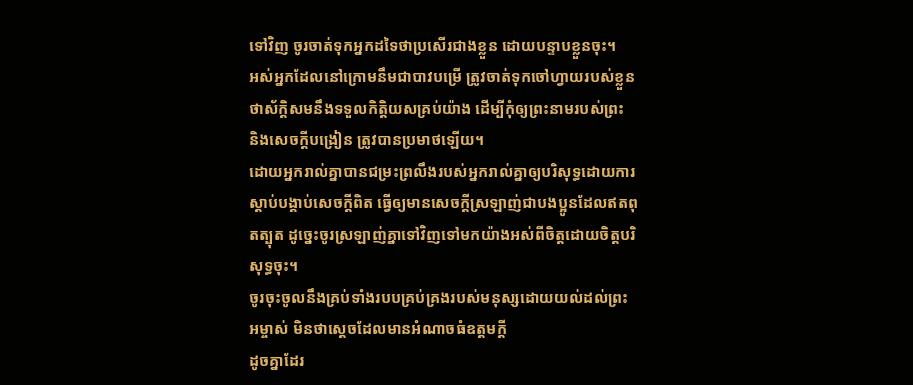ទៅវិញ ចូរចាត់ទុកអ្នកដទៃថាប្រសើរជាងខ្លួន ដោយបន្ទាបខ្លួនចុះ។
អស់អ្នកដែលនៅក្រោមនឹមជាបាវបម្រើ ត្រូវចាត់ទុកចៅហ្វាយរបស់ខ្លួនថាស័ក្ដិសមនឹងទទួលកិត្តិយសគ្រប់យ៉ាង ដើម្បីកុំឲ្យព្រះនាមរបស់ព្រះ និងសេចក្ដីបង្រៀន ត្រូវបានប្រមាថឡើយ។
ដោយអ្នករាល់គ្នាបានជម្រះព្រលឹងរបស់អ្នករាល់គ្នាឲ្យបរិសុទ្ធដោយការស្ដាប់បង្គាប់សេចក្ដីពិត ធ្វើឲ្យមានសេចក្ដីស្រឡាញ់ជាបងប្អូនដែលឥតពុតត្បុត ដូច្នេះចូរស្រឡាញ់គ្នាទៅវិញទៅមកយ៉ាងអស់ពីចិត្តដោយចិត្តបរិសុទ្ធចុះ។
ចូរចុះចូលនឹងគ្រប់ទាំងរបបគ្រប់គ្រងរបស់មនុស្សដោយយល់ដល់ព្រះអម្ចាស់ មិនថាស្ដេចដែលមានអំណាចធំឧត្ដមក្ដី
ដូចគ្នាដែរ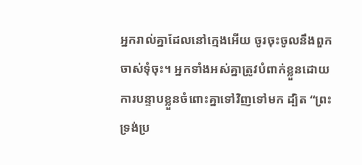អ្នករាល់គ្នាដែលនៅក្មេងអើយ ចូរចុះចូលនឹងពួកចាស់ទុំចុះ។ អ្នកទាំងអស់គ្នាត្រូវបំពាក់ខ្លួនដោយការបន្ទាបខ្លួនចំពោះគ្នាទៅវិញទៅមក ដ្បិត “ព្រះទ្រង់ប្រ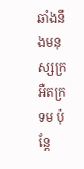ឆាំងនឹងមនុស្សក្រអឺតក្រទម ប៉ុន្តែ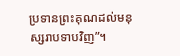ប្រទានព្រះគុណដល់មនុស្សរាបទាបវិញ”។